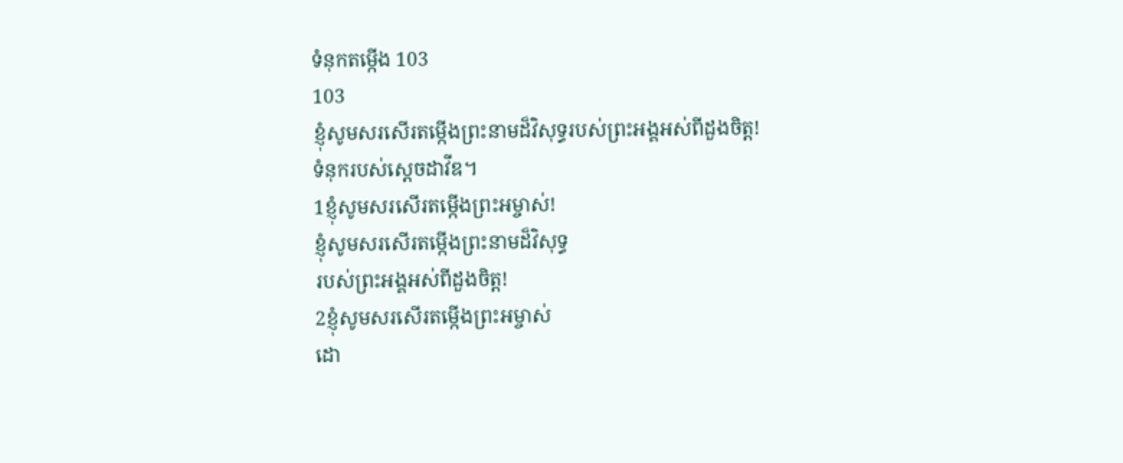ទំនុកតម្កើង 103
103
ខ្ញុំសូមសរសើរតម្កើងព្រះនាមដ៏វិសុទ្ធរបស់ព្រះអង្គអស់ពីដួងចិត្ត!
ទំនុករបស់ស្ដេចដាវីឌ។
1ខ្ញុំសូមសរសើរតម្កើងព្រះអម្ចាស់!
ខ្ញុំសូមសរសើរតម្កើងព្រះនាមដ៏វិសុទ្ធ
របស់ព្រះអង្គអស់ពីដួងចិត្ត!
2ខ្ញុំសូមសរសើរតម្កើងព្រះអម្ចាស់
ដោ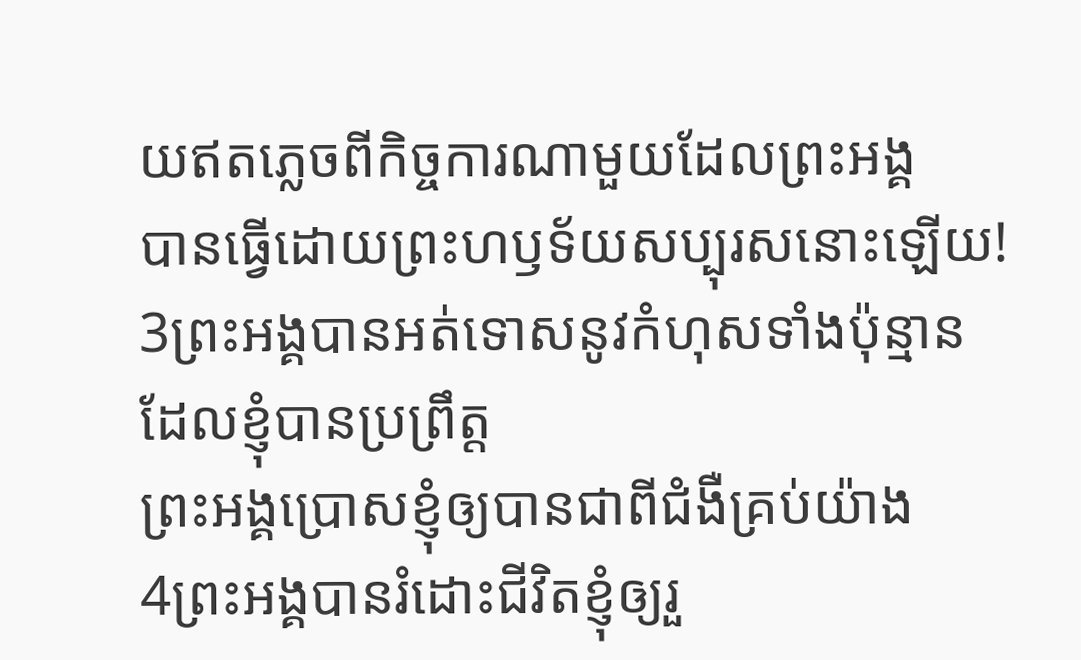យឥតភ្លេចពីកិច្ចការណាមួយដែលព្រះអង្គ
បានធ្វើដោយព្រះហឫទ័យសប្បុរសនោះឡើយ!
3ព្រះអង្គបានអត់ទោសនូវកំហុសទាំងប៉ុន្មាន
ដែលខ្ញុំបានប្រព្រឹត្ត
ព្រះអង្គប្រោសខ្ញុំឲ្យបានជាពីជំងឺគ្រប់យ៉ាង
4ព្រះអង្គបានរំដោះជីវិតខ្ញុំឲ្យរួ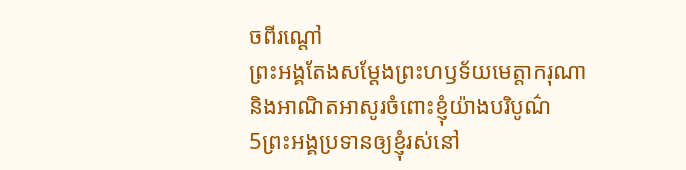ចពីរណ្ដៅ
ព្រះអង្គតែងសម្តែងព្រះហឫទ័យមេត្តាករុណា
និងអាណិតអាសូរចំពោះខ្ញុំយ៉ាងបរិបូណ៌
5ព្រះអង្គប្រទានឲ្យខ្ញុំរស់នៅ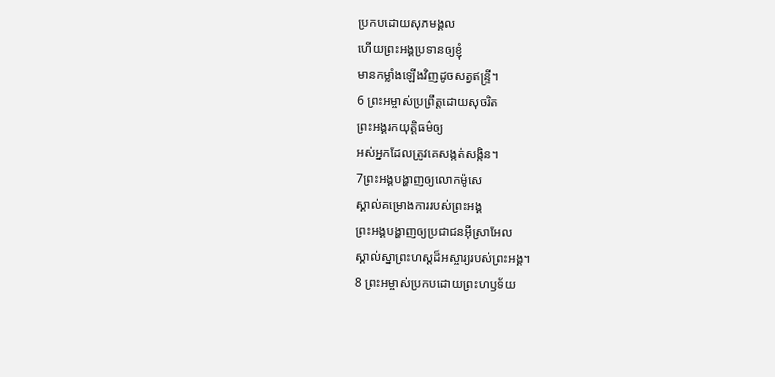ប្រកបដោយសុភមង្គល
ហើយព្រះអង្គប្រទានឲ្យខ្ញុំ
មានកម្លាំងឡើងវិញដូចសត្វឥន្ទ្រី។
6 ព្រះអម្ចាស់ប្រព្រឹត្តដោយសុចរិត
ព្រះអង្គរកយុត្តិធម៌ឲ្យ
អស់អ្នកដែលត្រូវគេសង្កត់សង្កិន។
7ព្រះអង្គបង្ហាញឲ្យលោកម៉ូសេ
ស្គាល់គម្រោងការរបស់ព្រះអង្គ
ព្រះអង្គបង្ហាញឲ្យប្រជាជនអ៊ីស្រាអែល
ស្គាល់ស្នាព្រះហស្ដដ៏អស្ចារ្យរបស់ព្រះអង្គ។
8 ព្រះអម្ចាស់ប្រកបដោយព្រះហឫទ័យ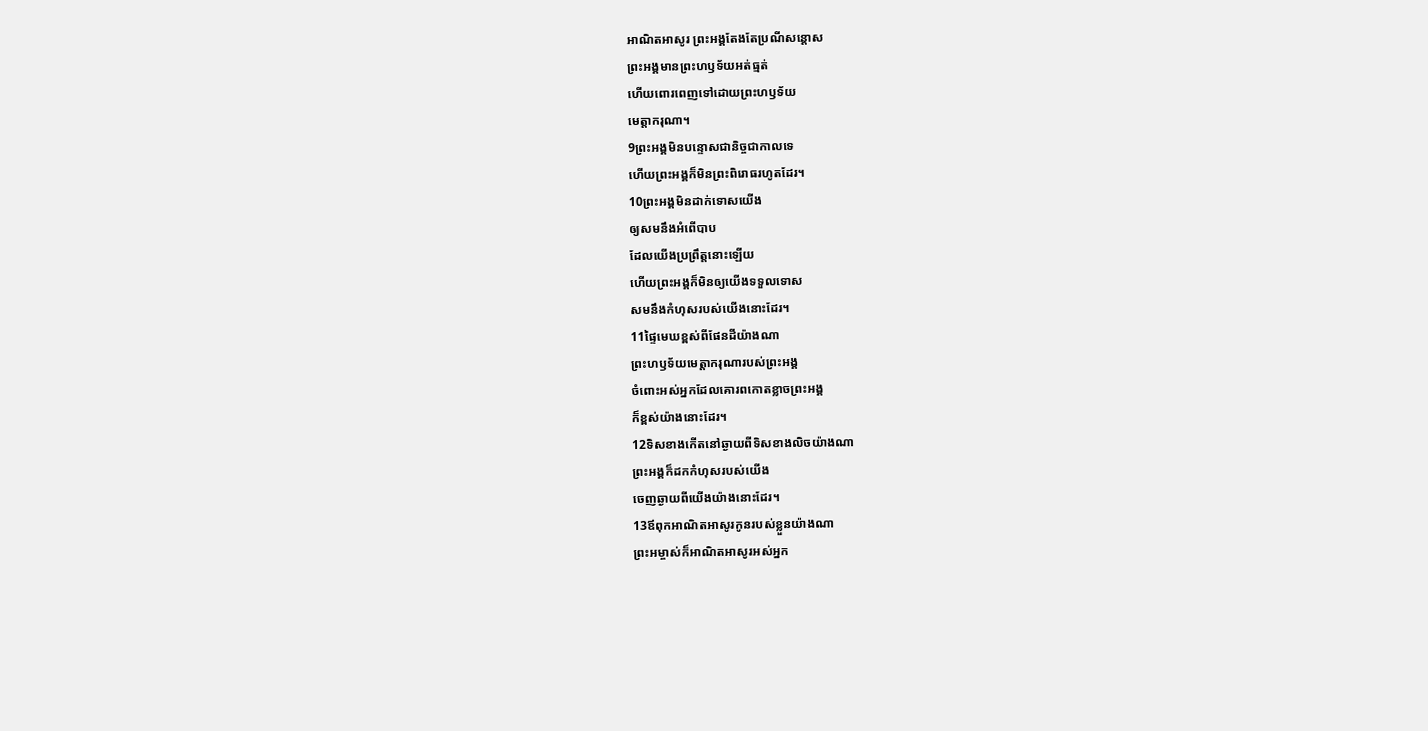អាណិតអាសូរ ព្រះអង្គតែងតែប្រណីសន្ដោស
ព្រះអង្គមានព្រះហឫទ័យអត់ធ្មត់
ហើយពោរពេញទៅដោយព្រះហឫទ័យ
មេត្តាករុណា។
9ព្រះអង្គមិនបន្ទោសជានិច្ចជាកាលទេ
ហើយព្រះអង្គក៏មិនព្រះពិរោធរហូតដែរ។
10ព្រះអង្គមិនដាក់ទោសយើង
ឲ្យសមនឹងអំពើបាប
ដែលយើងប្រព្រឹត្តនោះឡើយ
ហើយព្រះអង្គក៏មិនឲ្យយើងទទួលទោស
សមនឹងកំហុសរបស់យើងនោះដែរ។
11ផ្ទៃមេឃខ្ពស់ពីផែនដីយ៉ាងណា
ព្រះហឫទ័យមេត្តាករុណារបស់ព្រះអង្គ
ចំពោះអស់អ្នកដែលគោរពកោតខ្លាចព្រះអង្គ
ក៏ខ្ពស់យ៉ាងនោះដែរ។
12ទិសខាងកើតនៅឆ្ងាយពីទិសខាងលិចយ៉ាងណា
ព្រះអង្គក៏ដកកំហុសរបស់យើង
ចេញឆ្ងាយពីយើងយ៉ាងនោះដែរ។
13ឪពុកអាណិតអាសូរកូនរបស់ខ្លួនយ៉ាងណា
ព្រះអម្ចាស់ក៏អាណិតអាសូរអស់អ្នក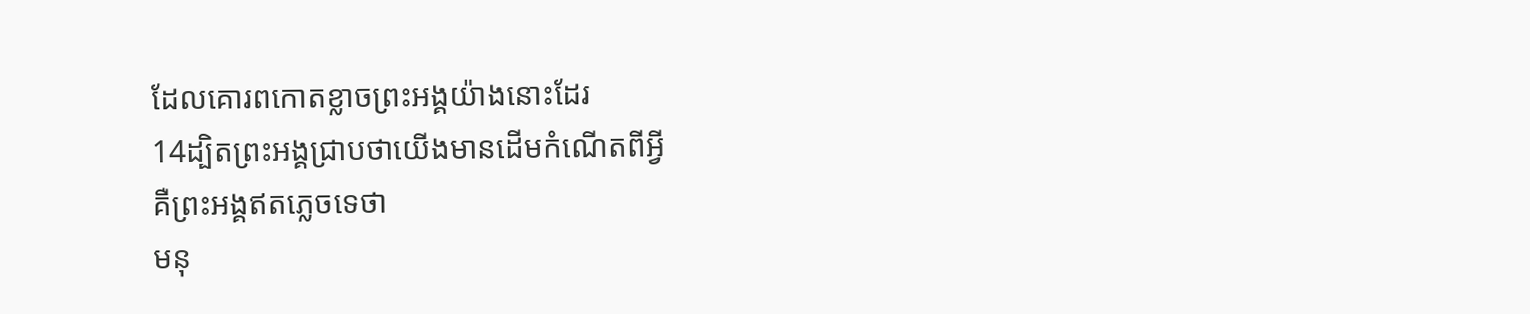ដែលគោរពកោតខ្លាចព្រះអង្គយ៉ាងនោះដែរ
14ដ្បិតព្រះអង្គជ្រាបថាយើងមានដើមកំណើតពីអ្វី
គឺព្រះអង្គឥតភ្លេចទេថា
មនុ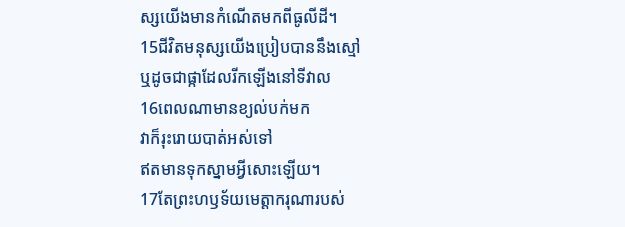ស្សយើងមានកំណើតមកពីធូលីដី។
15ជីវិតមនុស្សយើងប្រៀបបាននឹងស្មៅ
ឬដូចជាផ្កាដែលរីកឡើងនៅទីវាល
16ពេលណាមានខ្យល់បក់មក
វាក៏រុះរោយបាត់អស់ទៅ
ឥតមានទុកស្នាមអ្វីសោះឡើយ។
17តែព្រះហឫទ័យមេត្តាករុណារបស់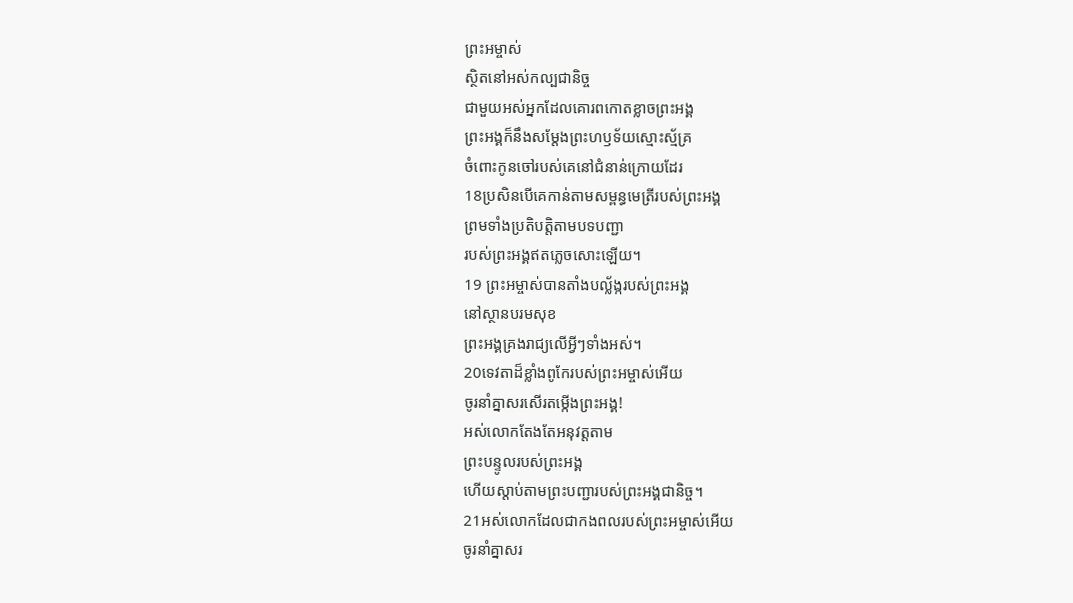ព្រះអម្ចាស់
ស្ថិតនៅអស់កល្បជានិច្ច
ជាមួយអស់អ្នកដែលគោរពកោតខ្លាចព្រះអង្គ
ព្រះអង្គក៏នឹងសម្តែងព្រះហឫទ័យស្មោះស្ម័គ្រ
ចំពោះកូនចៅរបស់គេនៅជំនាន់ក្រោយដែរ
18ប្រសិនបើគេកាន់តាមសម្ពន្ធមេត្រីរបស់ព្រះអង្គ
ព្រមទាំងប្រតិបត្តិតាមបទបញ្ជា
របស់ព្រះអង្គឥតភ្លេចសោះឡើយ។
19 ព្រះអម្ចាស់បានតាំងបល្ល័ង្ករបស់ព្រះអង្គ
នៅស្ថានបរមសុខ
ព្រះអង្គគ្រងរាជ្យលើអ្វីៗទាំងអស់។
20ទេវតាដ៏ខ្លាំងពូកែរបស់ព្រះអម្ចាស់អើយ
ចូរនាំគ្នាសរសើរតម្កើងព្រះអង្គ!
អស់លោកតែងតែអនុវត្តតាម
ព្រះបន្ទូលរបស់ព្រះអង្គ
ហើយស្ដាប់តាមព្រះបញ្ជារបស់ព្រះអង្គជានិច្ច។
21អស់លោកដែលជាកងពលរបស់ព្រះអម្ចាស់អើយ
ចូរនាំគ្នាសរ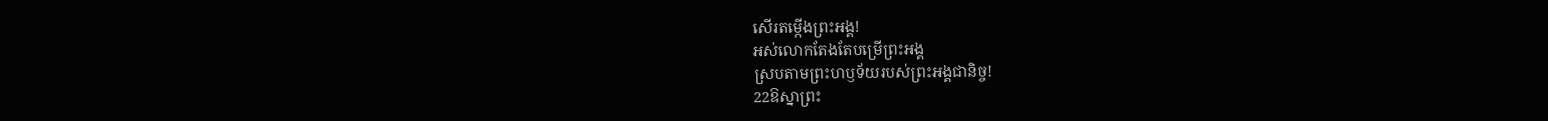សើរតម្កើងព្រះអង្គ!
អស់លោកតែងតែបម្រើព្រះអង្គ
ស្របតាមព្រះហឫទ័យរបស់ព្រះអង្គជានិច្ច!
22ឱស្នាព្រះ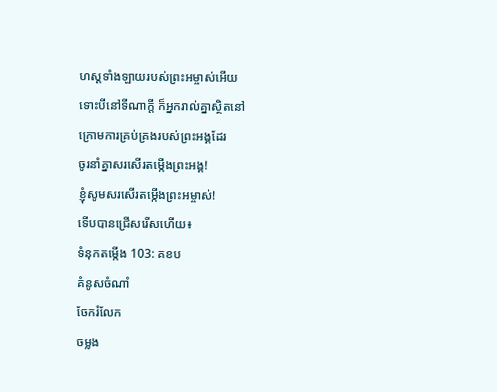ហស្ដទាំងឡាយរបស់ព្រះអម្ចាស់អើយ
ទោះបីនៅទីណាក្ដី ក៏អ្នករាល់គ្នាស្ថិតនៅ
ក្រោមការគ្រប់គ្រងរបស់ព្រះអង្គដែរ
ចូរនាំគ្នាសរសើរតម្កើងព្រះអង្គ!
ខ្ញុំសូមសរសើរតម្កើងព្រះអម្ចាស់!
ទើបបានជ្រើសរើសហើយ៖
ទំនុកតម្កើង 103: គខប
គំនូសចំណាំ
ចែករំលែក
ចម្លង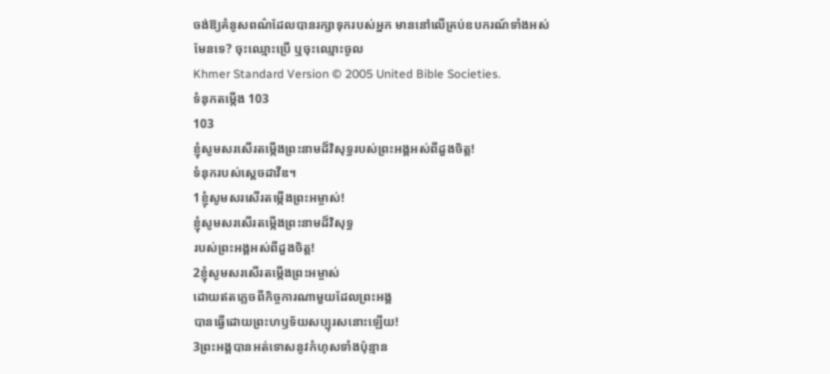ចង់ឱ្យគំនូសពណ៌ដែលបានរក្សាទុករបស់អ្នក មាននៅលើគ្រប់ឧបករណ៍ទាំងអស់មែនទេ? ចុះឈ្មោះប្រើ ឬចុះឈ្មោះចូល
Khmer Standard Version © 2005 United Bible Societies.
ទំនុកតម្កើង 103
103
ខ្ញុំសូមសរសើរតម្កើងព្រះនាមដ៏វិសុទ្ធរបស់ព្រះអង្គអស់ពីដួងចិត្ត!
ទំនុករបស់ស្ដេចដាវីឌ។
1ខ្ញុំសូមសរសើរតម្កើងព្រះអម្ចាស់!
ខ្ញុំសូមសរសើរតម្កើងព្រះនាមដ៏វិសុទ្ធ
របស់ព្រះអង្គអស់ពីដួងចិត្ត!
2ខ្ញុំសូមសរសើរតម្កើងព្រះអម្ចាស់
ដោយឥតភ្លេចពីកិច្ចការណាមួយដែលព្រះអង្គ
បានធ្វើដោយព្រះហឫទ័យសប្បុរសនោះឡើយ!
3ព្រះអង្គបានអត់ទោសនូវកំហុសទាំងប៉ុន្មាន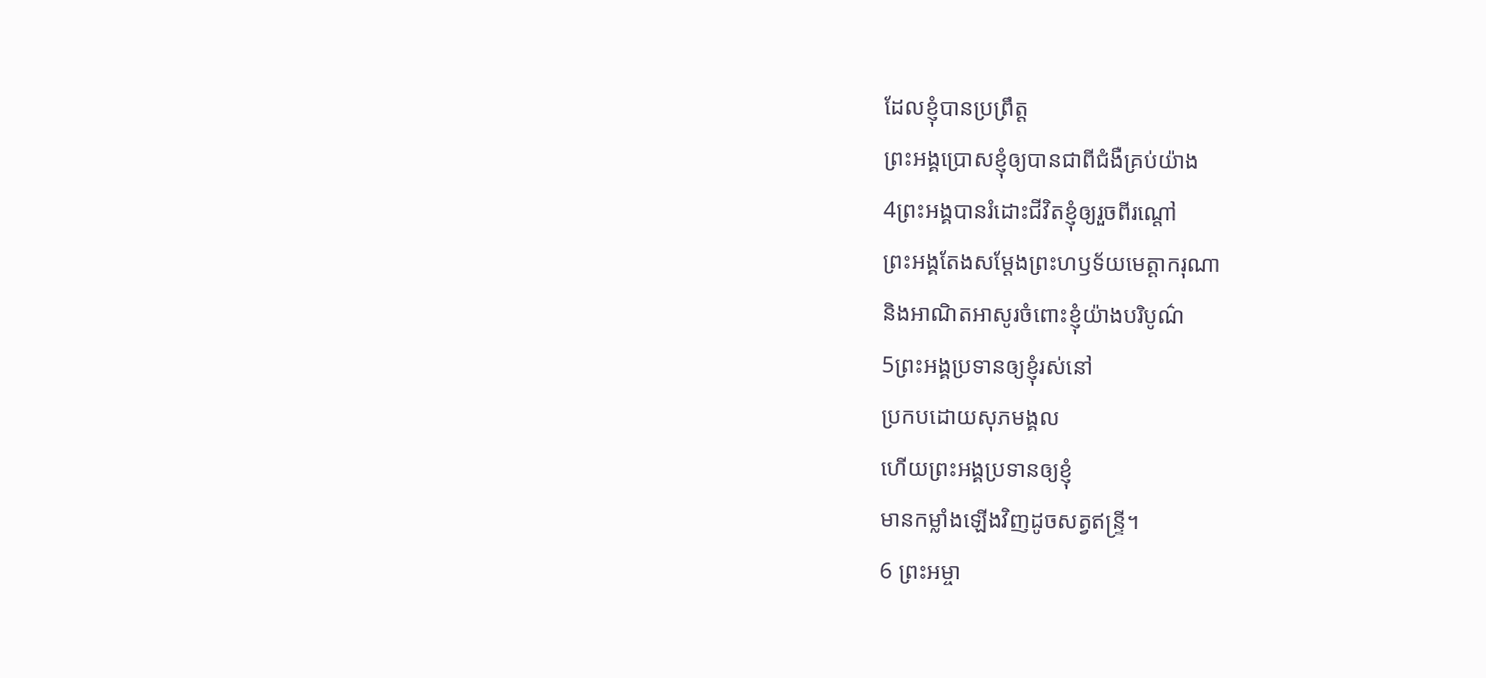ដែលខ្ញុំបានប្រព្រឹត្ត
ព្រះអង្គប្រោសខ្ញុំឲ្យបានជាពីជំងឺគ្រប់យ៉ាង
4ព្រះអង្គបានរំដោះជីវិតខ្ញុំឲ្យរួចពីរណ្ដៅ
ព្រះអង្គតែងសម្តែងព្រះហឫទ័យមេត្តាករុណា
និងអាណិតអាសូរចំពោះខ្ញុំយ៉ាងបរិបូណ៌
5ព្រះអង្គប្រទានឲ្យខ្ញុំរស់នៅ
ប្រកបដោយសុភមង្គល
ហើយព្រះអង្គប្រទានឲ្យខ្ញុំ
មានកម្លាំងឡើងវិញដូចសត្វឥន្ទ្រី។
6 ព្រះអម្ចា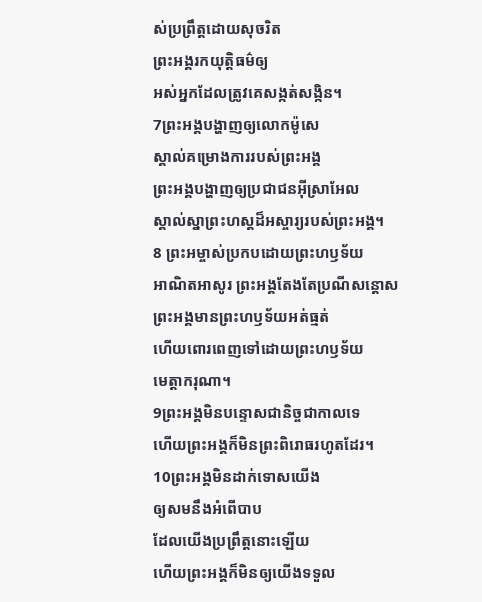ស់ប្រព្រឹត្តដោយសុចរិត
ព្រះអង្គរកយុត្តិធម៌ឲ្យ
អស់អ្នកដែលត្រូវគេសង្កត់សង្កិន។
7ព្រះអង្គបង្ហាញឲ្យលោកម៉ូសេ
ស្គាល់គម្រោងការរបស់ព្រះអង្គ
ព្រះអង្គបង្ហាញឲ្យប្រជាជនអ៊ីស្រាអែល
ស្គាល់ស្នាព្រះហស្ដដ៏អស្ចារ្យរបស់ព្រះអង្គ។
8 ព្រះអម្ចាស់ប្រកបដោយព្រះហឫទ័យ
អាណិតអាសូរ ព្រះអង្គតែងតែប្រណីសន្ដោស
ព្រះអង្គមានព្រះហឫទ័យអត់ធ្មត់
ហើយពោរពេញទៅដោយព្រះហឫទ័យ
មេត្តាករុណា។
9ព្រះអង្គមិនបន្ទោសជានិច្ចជាកាលទេ
ហើយព្រះអង្គក៏មិនព្រះពិរោធរហូតដែរ។
10ព្រះអង្គមិនដាក់ទោសយើង
ឲ្យសមនឹងអំពើបាប
ដែលយើងប្រព្រឹត្តនោះឡើយ
ហើយព្រះអង្គក៏មិនឲ្យយើងទទួល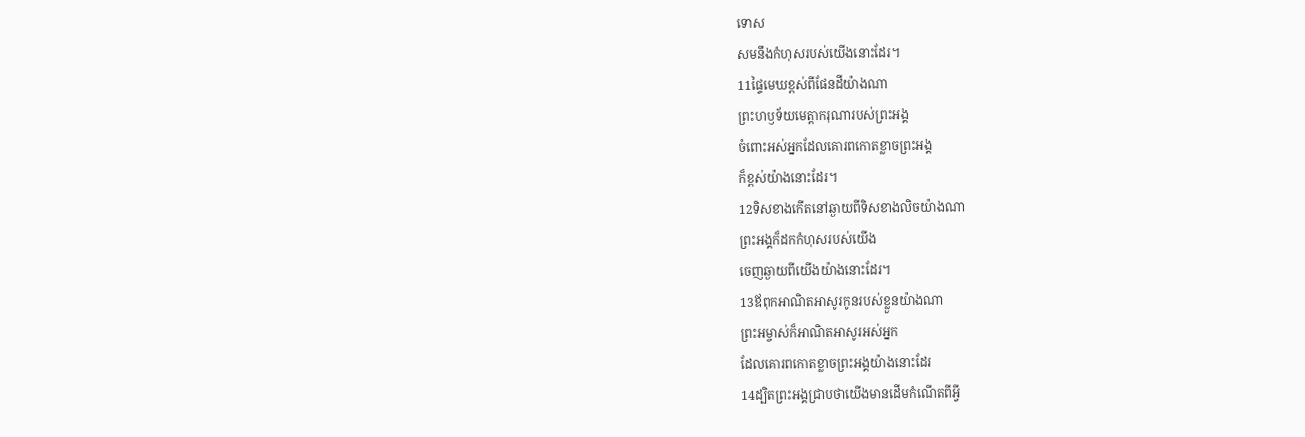ទោស
សមនឹងកំហុសរបស់យើងនោះដែរ។
11ផ្ទៃមេឃខ្ពស់ពីផែនដីយ៉ាងណា
ព្រះហឫទ័យមេត្តាករុណារបស់ព្រះអង្គ
ចំពោះអស់អ្នកដែលគោរពកោតខ្លាចព្រះអង្គ
ក៏ខ្ពស់យ៉ាងនោះដែរ។
12ទិសខាងកើតនៅឆ្ងាយពីទិសខាងលិចយ៉ាងណា
ព្រះអង្គក៏ដកកំហុសរបស់យើង
ចេញឆ្ងាយពីយើងយ៉ាងនោះដែរ។
13ឪពុកអាណិតអាសូរកូនរបស់ខ្លួនយ៉ាងណា
ព្រះអម្ចាស់ក៏អាណិតអាសូរអស់អ្នក
ដែលគោរពកោតខ្លាចព្រះអង្គយ៉ាងនោះដែរ
14ដ្បិតព្រះអង្គជ្រាបថាយើងមានដើមកំណើតពីអ្វី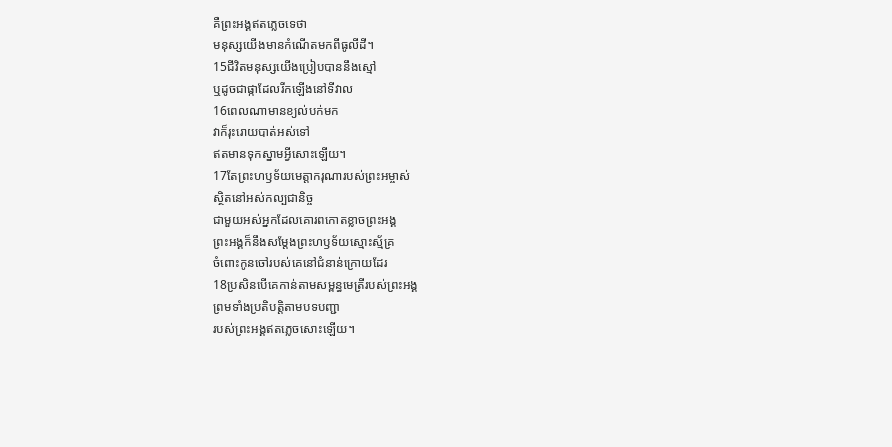គឺព្រះអង្គឥតភ្លេចទេថា
មនុស្សយើងមានកំណើតមកពីធូលីដី។
15ជីវិតមនុស្សយើងប្រៀបបាននឹងស្មៅ
ឬដូចជាផ្កាដែលរីកឡើងនៅទីវាល
16ពេលណាមានខ្យល់បក់មក
វាក៏រុះរោយបាត់អស់ទៅ
ឥតមានទុកស្នាមអ្វីសោះឡើយ។
17តែព្រះហឫទ័យមេត្តាករុណារបស់ព្រះអម្ចាស់
ស្ថិតនៅអស់កល្បជានិច្ច
ជាមួយអស់អ្នកដែលគោរពកោតខ្លាចព្រះអង្គ
ព្រះអង្គក៏នឹងសម្តែងព្រះហឫទ័យស្មោះស្ម័គ្រ
ចំពោះកូនចៅរបស់គេនៅជំនាន់ក្រោយដែរ
18ប្រសិនបើគេកាន់តាមសម្ពន្ធមេត្រីរបស់ព្រះអង្គ
ព្រមទាំងប្រតិបត្តិតាមបទបញ្ជា
របស់ព្រះអង្គឥតភ្លេចសោះឡើយ។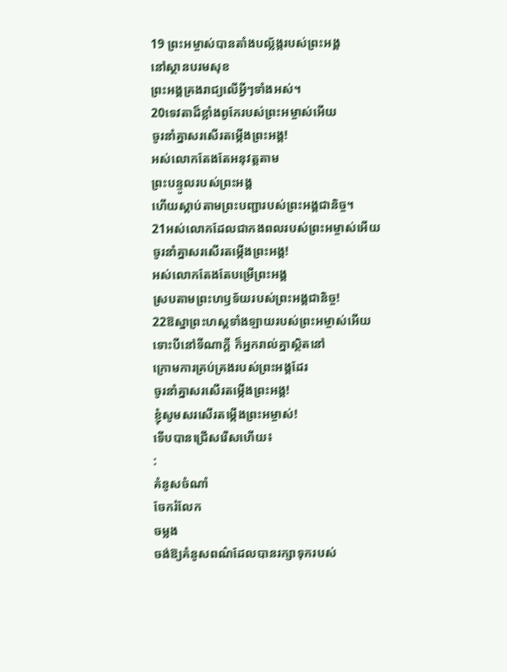19 ព្រះអម្ចាស់បានតាំងបល្ល័ង្ករបស់ព្រះអង្គ
នៅស្ថានបរមសុខ
ព្រះអង្គគ្រងរាជ្យលើអ្វីៗទាំងអស់។
20ទេវតាដ៏ខ្លាំងពូកែរបស់ព្រះអម្ចាស់អើយ
ចូរនាំគ្នាសរសើរតម្កើងព្រះអង្គ!
អស់លោកតែងតែអនុវត្តតាម
ព្រះបន្ទូលរបស់ព្រះអង្គ
ហើយស្ដាប់តាមព្រះបញ្ជារបស់ព្រះអង្គជានិច្ច។
21អស់លោកដែលជាកងពលរបស់ព្រះអម្ចាស់អើយ
ចូរនាំគ្នាសរសើរតម្កើងព្រះអង្គ!
អស់លោកតែងតែបម្រើព្រះអង្គ
ស្របតាមព្រះហឫទ័យរបស់ព្រះអង្គជានិច្ច!
22ឱស្នាព្រះហស្ដទាំងឡាយរបស់ព្រះអម្ចាស់អើយ
ទោះបីនៅទីណាក្ដី ក៏អ្នករាល់គ្នាស្ថិតនៅ
ក្រោមការគ្រប់គ្រងរបស់ព្រះអង្គដែរ
ចូរនាំគ្នាសរសើរតម្កើងព្រះអង្គ!
ខ្ញុំសូមសរសើរតម្កើងព្រះអម្ចាស់!
ទើបបានជ្រើសរើសហើយ៖
:
គំនូសចំណាំ
ចែករំលែក
ចម្លង
ចង់ឱ្យគំនូសពណ៌ដែលបានរក្សាទុករបស់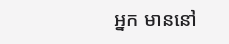អ្នក មាននៅ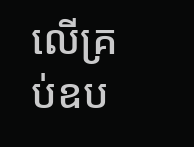លើគ្រប់ឧប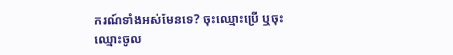ករណ៍ទាំងអស់មែនទេ? ចុះឈ្មោះប្រើ ឬចុះឈ្មោះចូល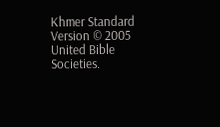Khmer Standard Version © 2005 United Bible Societies.